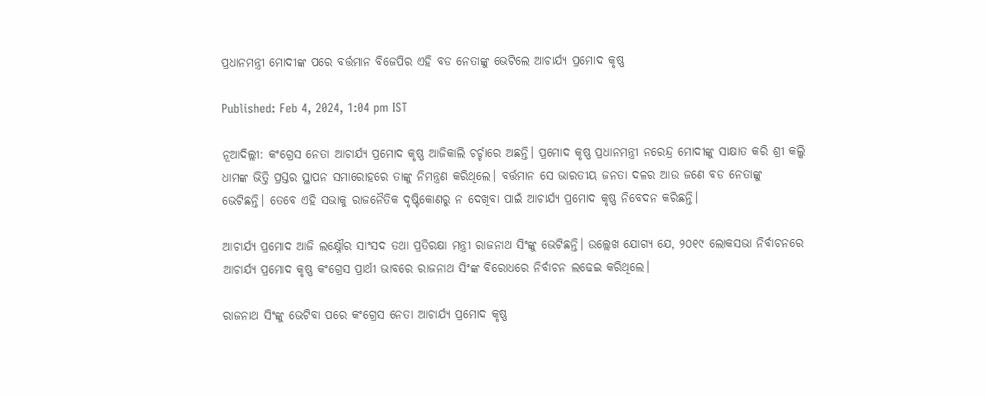ପ୍ରଧାନମନ୍ତ୍ରୀ ମୋଦୀଙ୍କ ପରେ ବର୍ତ୍ତମାନ ବିଜେପିର ଏହି ବଡ ନେତାଙ୍କୁ ଭେଟିଲେ ଆଚାର୍ଯ୍ୟ ପ୍ରମୋଦ କୃଷ୍ଣ

Published: Feb 4, 2024, 1:04 pm IST

ନୂଆଦିଲ୍ଲୀ: କଂଗ୍ରେସ ନେତା ଆଚାର୍ଯ୍ୟ ପ୍ରମୋଦ କୃଷ୍ଣ ଆଜିକାଲି ଚର୍ଚ୍ଚାରେ ଅଛନ୍ତି। ପ୍ରମୋଦ କୃଷ୍ଣ ପ୍ରଧାନମନ୍ତ୍ରୀ ନରେନ୍ଦ୍ର ମୋଦୀଙ୍କୁ ସାକ୍ଷାତ କରି ଶ୍ରୀ କଲ୍କି ଧାମଙ୍କ ଭିତ୍ତି ପ୍ରସ୍ତର ସ୍ଥାପନ ସମାରୋହରେ ତାଙ୍କୁ ନିମନ୍ତ୍ରଣ କରିଥିଲେ। ବର୍ତ୍ତମାନ ସେ ଭାରତୀୟ ଜନତା ଦଳର ଆଉ ଜଣେ ବଡ ନେତାଙ୍କୁ ଭେଟିଛନ୍ତି। ତେବେ ଏହି ସଭାକୁ ରାଜନୈତିକ ଦୃଷ୍ଟିକୋଣରୁ ନ ଦେଖିବା ପାଇଁ ଆଚାର୍ଯ୍ୟ ପ୍ରମୋଦ କୃଷ୍ଣ ନିବେଦନ କରିଛନ୍ତି।

ଆଚାର୍ଯ୍ୟ ପ୍ରମୋଦ ଆଜି ଲକ୍ଷ୍ନୌର ସାଂସଦ ତଥା ପ୍ରତିରକ୍ଷା ମନ୍ତ୍ରୀ ରାଜନାଥ ସିଂଙ୍କୁ ଭେଟିଛନ୍ତି। ଉଲ୍ଲେଖ ଯୋଗ୍ୟ ଯେ, ୨୦୧୯ ଲୋକସଭା ନିର୍ବାଚନରେ ଆଚାର୍ଯ୍ୟ ପ୍ରମୋଦ କୃଷ୍ଣ କଂଗ୍ରେସ ପ୍ରାର୍ଥୀ ଭାବରେ ରାଜନାଥ ସିଂଙ୍କ ବିରୋଧରେ ନିର୍ବାଚନ ଲଢେଇ କରିଥିଲେ।

ରାଜନାଥ ସିଂଙ୍କୁ ଭେଟିବା ପରେ କଂଗ୍ରେସ ନେତା ଆଚାର୍ଯ୍ୟ ପ୍ରମୋଦ କୃଷ୍ଣ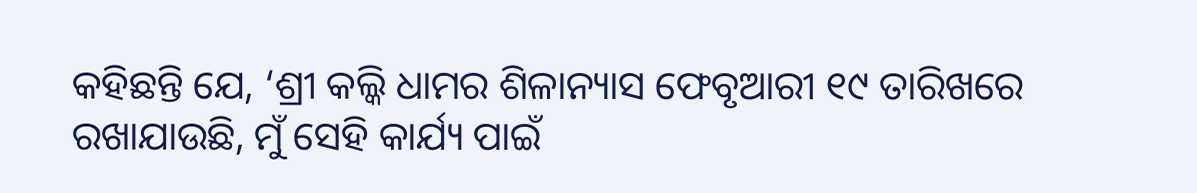କହିଛନ୍ତି ଯେ, ‘ଶ୍ରୀ କଲ୍କି ଧାମର ଶିଳାନ୍ୟାସ ଫେବୃଆରୀ ୧୯ ତାରିଖରେ ରଖାଯାଉଛି, ମୁଁ ସେହି କାର୍ଯ୍ୟ ପାଇଁ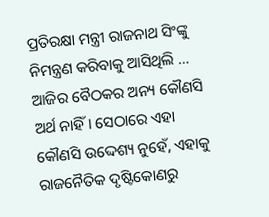ପ୍ରତିରକ୍ଷା ମନ୍ତ୍ରୀ ରାଜନାଥ ସିଂଙ୍କୁ ନିମନ୍ତ୍ରଣ କରିବାକୁ ଆସିଥିଲି … ଆଜିର ବୈଠକର ଅନ୍ୟ କୌଣସି ଅର୍ଥ ନାହିଁ। ସେଠାରେ ଏହା କୌଣସି ଉଦ୍ଦେଶ୍ୟ ନୁହେଁ, ଏହାକୁ ରାଜନୈତିକ ଦୃଷ୍ଟିକୋଣରୁ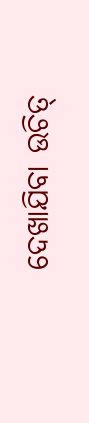ଦେଖାଯିବା ଉଚିତ୍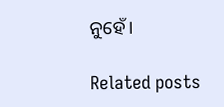ନୁହେଁ।

Related posts